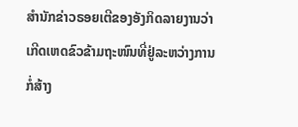ສຳນັກຂ່າວຣອຍເຕີຂອງອັງກິດລາຍງານວ່າ ເກີດເຫດຂົວຂ້າມຖະໜົນທີ່ຢູ່ລະຫວ່າງການກໍ່ສ້າງ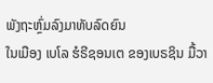ພັງຖະຫຼົ່ມລົງມາທັບລົດຍົນ
ໃນເມືອງ ເບໂລ ຮໍຣີຊອນເຕ ຂອງເບຣຊິນ ມື້ວາ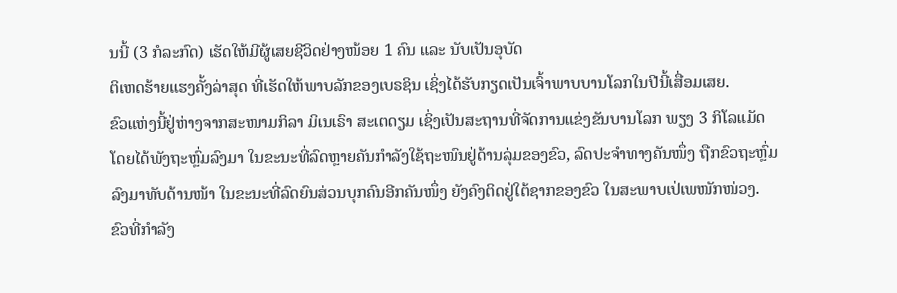ນນີ້ (3 ກໍລະກົດ) ເຮັດໃຫ້ມີຜູ້ເສຍຊີວິດຢ່າງໜ້ອຍ 1 ຄົນ ແລະ ນັບເປັນອຸບັດ
ຕິເຫດຮ້າຍແຮງຄັ້ງລ່າສຸດ ທີ່ເຮັດໃຫ້ພາບລັກຂອງເບຣຊິນ ເຊິ່ງໄດ້ຮັບກຽດເປັນເຈົ້າພາບບານໂລກໃນປີນີ້ເສື່ອມເສຍ.
ຂົວແຫ່ງນີ້ຢູ່ຫ່າງຈາກສະໜາມກິລາ ມິເນເຣົາ ສະເຕດຽມ ເຊິ່ງເປັນສະຖານທີ່ຈັດການແຂ່ງຂັນບານໂລກ ພຽງ 3 ກິໂລແມັດ
ໂດຍໄດ້ພັງຖະຫຼົ່ມລົງມາ ໃນຂະນະທີ່ລົດຫຼາຍຄັນກຳລັງໃຊ້ຖະໜົນຢູ່ດ້ານລຸ່ມຂອງຂົວ, ລົດປະຈຳທາງຄັນໜຶ່ງ ຖືກຂົວຖະຫຼົ່ມ
ລົງມາທັບດ້ານໜ້າ ໃນຂະນະທີ່ລົດຍົນສ່ວນບຸກຄົນອີກຄັນໜຶ່ງ ຍັງຄົງຕິດຢູ່ໃຕ້ຊາກຂອງຂົວ ໃນສະພາບເປ່ເພໜັກໜ່ວງ.
ຂົວທີ່ກຳລັງ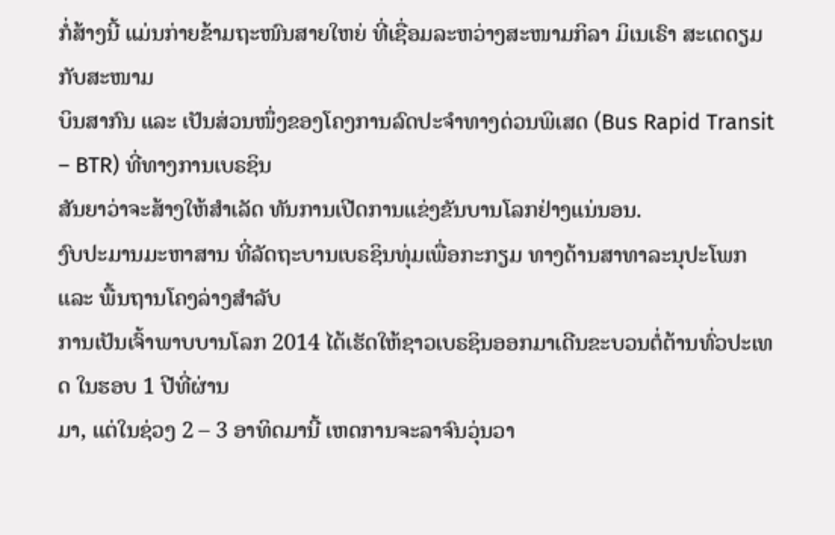ກໍ່ສ້າງນີ້ ແມ່ນກ່າຍຂ້າມຖະໜົນສາຍໃຫຍ່ ທີ່ເຊື່ອມລະຫວ່າງສະໜາມກິລາ ມິເນເຣົາ ສະເຕດຽມ ກັບສະໜາມ
ບິນສາກົນ ແລະ ເປັນສ່ວນໜຶ່ງຂອງໂຄງການລົດປະຈຳທາງດ່ວນພິເສດ (Bus Rapid Transit – BTR) ທີ່ທາງການເບຣຊິນ
ສັນຍາວ່າຈະສ້າງໃຫ້ສຳເລັດ ທັນການເປີດການແຂ່ງຂັນບານໂລກຢ່າງແນ່ນອນ.
ງົບປະມານມະຫາສານ ທີ່ລັດຖະບານເບຣຊິນທຸ່ມເພື່ອກະກຽມ ທາງດ້ານສາທາລະນຸປະໂພກ ແລະ ພື້ນຖານໂຄງລ່າງສຳລັບ
ການເປັນເຈົ້າພາບບານໂລກ 2014 ໄດ້ເຮັດໃຫ້ຊາວເບຣຊິນອອກມາເດີນຂະບວນຕໍ່ຕ້ານທົ່ວປະເທດ ໃນຮອບ 1 ປີທີ່ຜ່ານ
ມາ, ແຕ່ໃນຊ່ວງ 2 – 3 ອາທິດມານີ້ ເຫດການຈະລາຈົນວຸ່ນວາ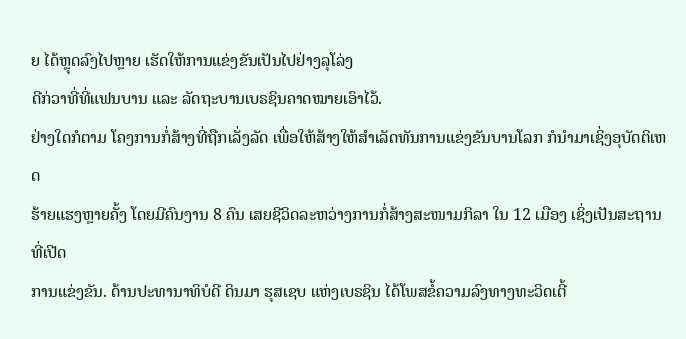ຍ ໄດ້ຫຼຸດລົງໄປຫຼາຍ ເຮັດໃຫ້ການແຂ່ງຂັນເປັນໄປຢ່າງລຸໂລ່ງ
ດີກ່ວາທີ່ທີ່ແຟນບານ ແລະ ລັດຖະບານເບຣຊິນຄາດໝາຍເອົາໄວ້.
ຢ່າງໃດກໍຕາມ ໂຄງການກໍ່ສ້າງທີ່ຖືກເລັ່ງລັດ ເພື່ອໃຫ້ສ້າງໃຫ້ສຳເລັດທັນການແຂ່ງຂັນບານໂລກ ກໍນຳມາເຊິ່ງອຸບັດຕິເຫດ
ຮ້າຍແຮງຫຼາຍຄັ້ງ ໂດຍມີຄົນງານ 8 ຄົນ ເສຍຊີວິດລະຫວ່າງການກໍ່ສ້າງສະໜາມກິລາ ໃນ 12 ເມືອງ ເຊິ່ງເປັນສະຖານທີ່ເປີດ
ການແຂ່ງຂັນ. ດ້ານປະທານາທິບໍດີ ດິນມາ ຮຸສເຊບ ແຫ່ງເບຣຊິນ ໄດ້ໂພສຂໍ້ຄວາມລົງທາງທະວິດເຕີ້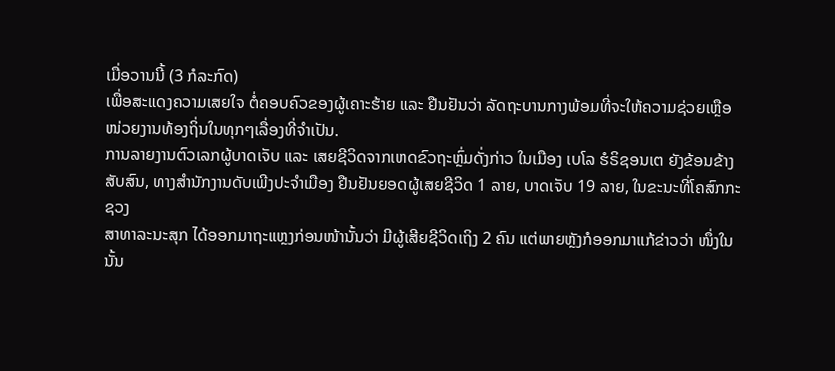ເມື່ອວານນີ້ (3 ກໍລະກົດ)
ເພື່ອສະແດງຄວາມເສຍໃຈ ຕໍ່ຄອບຄົວຂອງຜູ້ເຄາະຮ້າຍ ແລະ ຢືນຢັນວ່າ ລັດຖະບານກາງພ້ອມທີ່ຈະໃຫ້ຄວາມຊ່ວຍເຫຼືອ
ໜ່ວຍງານທ້ອງຖິ່ນໃນທຸກໆເລື່ອງທີ່ຈຳເປັນ.
ການລາຍງານຕົວເລກຜູ້ບາດເຈັບ ແລະ ເສຍຊີວິດຈາກເຫດຂົວຖະຫຼົ່ມດັ່ງກ່າວ ໃນເມືອງ ເບໂລ ຮໍຣິຊອນເຕ ຍັງຂ້ອນຂ້າງ
ສັບສົນ, ທາງສຳນັກງານດັບເພີງປະຈຳເມືອງ ຢືນຢັນຍອດຜູ້ເສຍຊີວິດ 1 ລາຍ, ບາດເຈັບ 19 ລາຍ, ໃນຂະນະທີ່ໂຄສົກກະຊວງ
ສາທາລະນະສຸກ ໄດ້ອອກມາຖະແຫຼງກ່ອນໜ້ານັ້ນວ່າ ມີຜູ້ເສີຍຊີວິດເຖິງ 2 ຄົນ ແຕ່ພາຍຫຼັງກໍອອກມາແກ້ຂ່າວວ່າ ໜຶ່ງໃນ
ນັ້ນ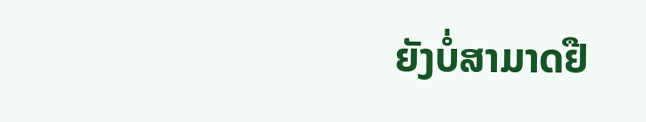ຍັງບໍ່ສາມາດຢື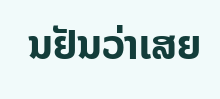ນຢັນວ່າເສຍ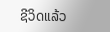ຊີວິດແລ້ວ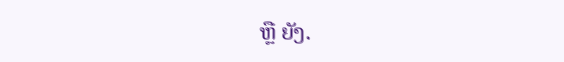ຫຼື ຍັງ.